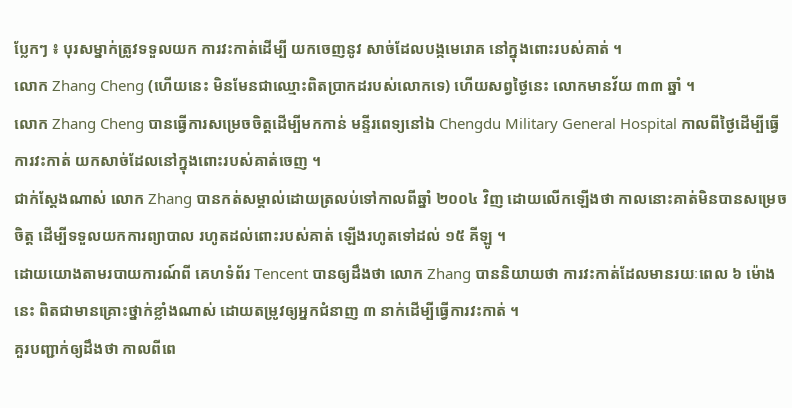ប្លែកៗ ៖ បុរសម្នាក់ត្រូវទទួលយក ការវះកាត់ដើម្បី យកចេញនូវ សាច់ដែលបង្កមេរោគ នៅក្នុងពោះរបស់គាត់ ។
លោក Zhang Cheng (ហើយនេះ មិនមែនជាឈ្មោះពិតប្រាកដរបស់លោកទេ) ហើយសព្វថ្ងៃនេះ លោកមានវ័យ ៣៣ ឆ្នាំ ។
លោក Zhang Cheng បានធ្វើការសម្រេចចិត្តដើម្បីមកកាន់ មន្ទីរពេទ្យនៅឯ Chengdu Military General Hospital កាលពីថ្ងៃដើម្បីធ្វើការវះកាត់ យកសាច់ដែលនៅក្នុងពោះរបស់គាត់ចេញ ។
ជាក់ស្តែងណាស់ លោក Zhang បានកត់សម្គាល់ដោយត្រលប់ទៅកាលពីឆ្នាំ ២០០៤ វិញ ដោយលើកឡើងថា កាលនោះគាត់មិនបានសម្រេចចិត្ត ដើម្បីទទួលយកការព្យាបាល រហូតដល់ពោះរបស់គាត់ ឡើងរហូតទៅដល់ ១៥ គីឡូ ។
ដោយយោងតាមរបាយការណ៍ពី គេហទំព័រ Tencent បានឲ្យដឹងថា លោក Zhang បាននិយាយថា ការវះកាត់ដែលមានរយៈពេល ៦ ម៉ោងនេះ ពិតជាមានគ្រោះថ្នាក់ខ្លាំងណាស់ ដោយតម្រូវឲ្យអ្នកជំនាញ ៣ នាក់ដើម្បីធ្វើការវះកាត់ ។
គួរបញ្ជាក់ឲ្យដឹងថា កាលពីពេ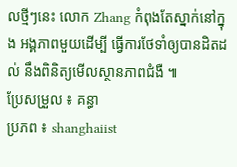លថ្មីៗនេះ លោក Zhang កំពុងតែស្នាក់នៅក្នុង អង្គភាពមួយដើម្បី ធ្វើការថែទាំឲ្យបានដិតដល់ នឹងពិនិត្យមើលស្ថានភាពជំងឺ ៕
ប្រែសម្រួល ៖ គន្ធា
ប្រភព ៖ shanghaiist